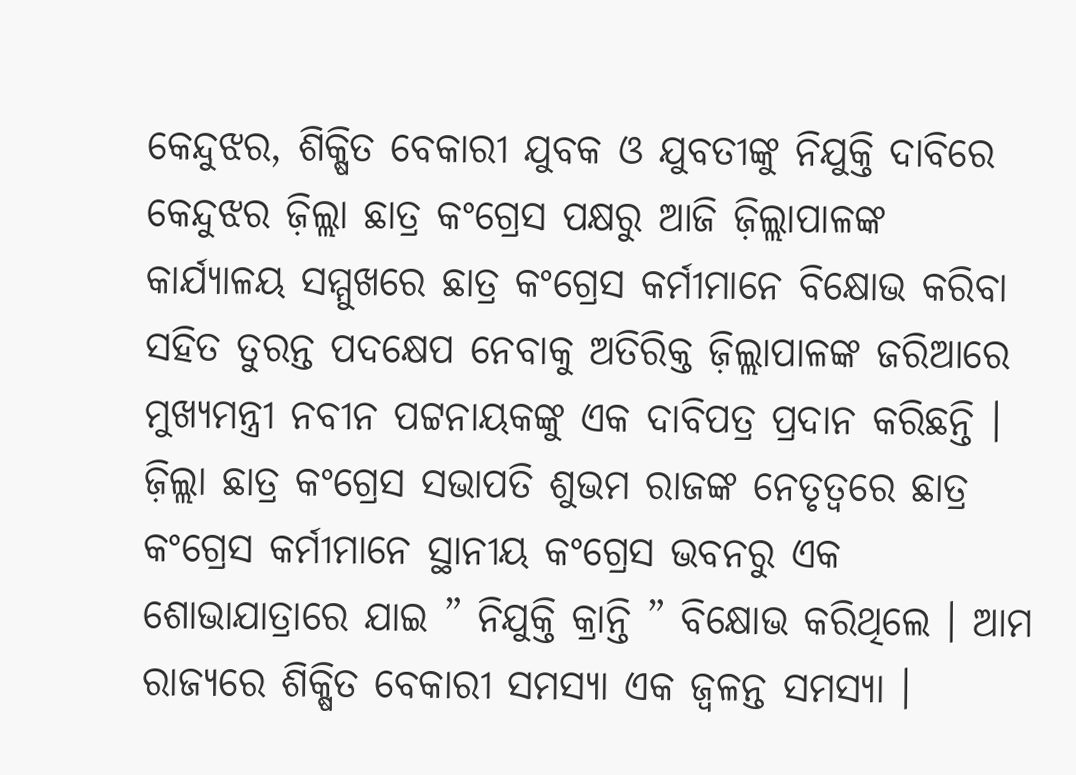କେନ୍ଦୁଝର, ଶିକ୍ଷିତ ବେକାରୀ ଯୁବକ ଓ ଯୁବତୀଙ୍କୁ ନିଯୁକ୍ତି ଦାବିରେ କେନ୍ଦୁଝର ଜ଼ିଲ୍ଲା ଛାତ୍ର କଂଗ୍ରେସ ପକ୍ଷରୁ ଆଜି ଜ଼ିଲ୍ଲାପାଳଙ୍କ କାର୍ଯ୍ୟାଳୟ ସମ୍ମୁଖରେ ଛାତ୍ର କଂଗ୍ରେସ କର୍ମୀମାନେ ବିକ୍ଷୋଭ କରିବା ସହିତ ତୁରନ୍ତ ପଦକ୍ଷେପ ନେବାକୁ ଅତିରିକ୍ତ ଜ଼ିଲ୍ଲାପାଳଙ୍କ ଜରିଆରେ ମୁଖ୍ୟମନ୍ତ୍ରୀ ନବୀନ ପଟ୍ଟନାୟକଙ୍କୁ ଏକ ଦାବିପତ୍ର ପ୍ରଦାନ କରିଛନ୍ତି । ଜ଼ିଲ୍ଲା ଛାତ୍ର କଂଗ୍ରେସ ସଭାପତି ଶୁଭମ ରାଜଙ୍କ ନେତୃତ୍ୱରେ ଛାତ୍ର କଂଗ୍ରେସ କର୍ମୀମାନେ ସ୍ଥାନୀୟ କଂଗ୍ରେସ ଭବନରୁ ଏକ ଶୋଭାଯାତ୍ରାରେ ଯାଇ ” ନିଯୁକ୍ତି କ୍ରାନ୍ତି ” ବିକ୍ଷୋଭ କରିଥିଲେ । ଆମ ରାଜ୍ୟରେ ଶିକ୍ଷିତ ବେକାରୀ ସମସ୍ୟା ଏକ ଜ୍ୱଳନ୍ତ ସମସ୍ୟା ।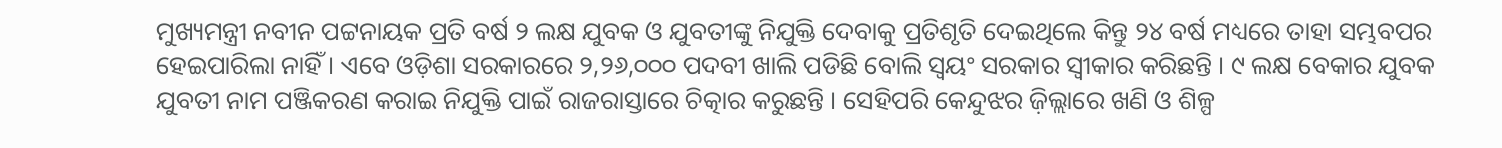ମୁଖ୍ୟମନ୍ତ୍ରୀ ନବୀନ ପଟ୍ଟନାୟକ ପ୍ରତି ବର୍ଷ ୨ ଲକ୍ଷ ଯୁବକ ଓ ଯୁବତୀଙ୍କୁ ନିଯୁକ୍ତି ଦେବାକୁ ପ୍ରତିଶୃତି ଦେଇଥିଲେ କିନ୍ତୁ ୨୪ ବର୍ଷ ମଧ୍ୟରେ ତାହା ସମ୍ଭବପର ହେଇପାରିଲା ନାହିଁ । ଏବେ ଓଡ଼ିଶା ସରକାରରେ ୨,୨୬,୦୦୦ ପଦବୀ ଖାଲି ପଡିଛି ବୋଲି ସ୍ୱୟଂ ସରକାର ସ୍ୱୀକାର କରିଛନ୍ତି । ୯ ଲକ୍ଷ ବେକାର ଯୁବକ ଯୁବତୀ ନାମ ପଞ୍ଜିକରଣ କରାଇ ନିଯୁକ୍ତି ପାଇଁ ରାଜରାସ୍ତାରେ ଚିତ୍କାର କରୁଛନ୍ତି । ସେହିପରି କେନ୍ଦୁଝର ଜ଼ିଲ୍ଲାରେ ଖଣି ଓ ଶିଳ୍ପ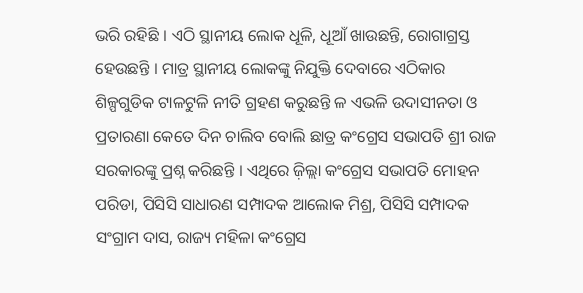ଭରି ରହିଛି । ଏଠି ସ୍ଥାନୀୟ ଲୋକ ଧୂଳି, ଧୂଆଁ ଖାଉଛନ୍ତି, ରୋଗାଗ୍ରସ୍ତ ହେଉଛନ୍ତି । ମାତ୍ର ସ୍ଥାନୀୟ ଲୋକଙ୍କୁ ନିଯୁକ୍ତି ଦେବାରେ ଏଠିକାର ଶିଳ୍ପଗୁଡିକ ଟାଳଟୁଳି ନୀତି ଗ୍ରହଣ କରୁଛନ୍ତି ଳ ଏଭଳି ଉଦାସୀନତା ଓ ପ୍ରତାରଣା କେତେ ଦିନ ଚାଲିବ ବୋଲି ଛାତ୍ର କଂଗ୍ରେସ ସଭାପତି ଶ୍ରୀ ରାଜ ସରକାରଙ୍କୁ ପ୍ରଶ୍ନ କରିଛନ୍ତି । ଏଥିରେ ଜ଼ିଲ୍ଲା କଂଗ୍ରେସ ସଭାପତି ମୋହନ ପରିଡା, ପିସିସି ସାଧାରଣ ସମ୍ପାଦକ ଆଲୋକ ମିଶ୍ର, ପିସିସି ସମ୍ପାଦକ ସଂଗ୍ରାମ ଦାସ, ରାଜ୍ୟ ମହିଳା କଂଗ୍ରେସ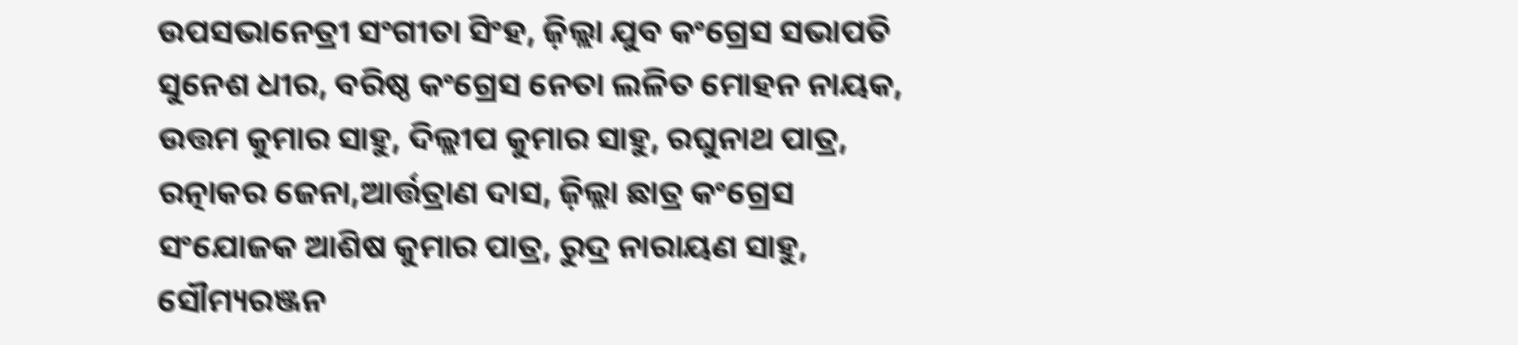ଉପସଭାନେତ୍ରୀ ସଂଗୀତା ସିଂହ, ଜ଼ିଲ୍ଲା ଯୁବ କଂଗ୍ରେସ ସଭାପତି ସୁନେଶ ଧୀର, ବରିଷ୍ଠ କଂଗ୍ରେସ ନେତା ଲଳିତ ମୋହନ ନାୟକ, ଉତ୍ତମ କୁମାର ସାହୁ, ଦିଲ୍ଲୀପ କୁମାର ସାହୁ, ରଘୁନାଥ ପାତ୍ର, ରତ୍ନାକର ଜେନା,ଆର୍ତ୍ତତ୍ରାଣ ଦାସ, ଜ଼ିଲ୍ଲା ଛାତ୍ର କଂଗ୍ରେସ ସଂଯୋଜକ ଆଶିଷ କୁମାର ପାତ୍ର, ରୁଦ୍ର ନାରାୟଣ ସାହୁ, ସୌମ୍ୟରଞ୍ଜନ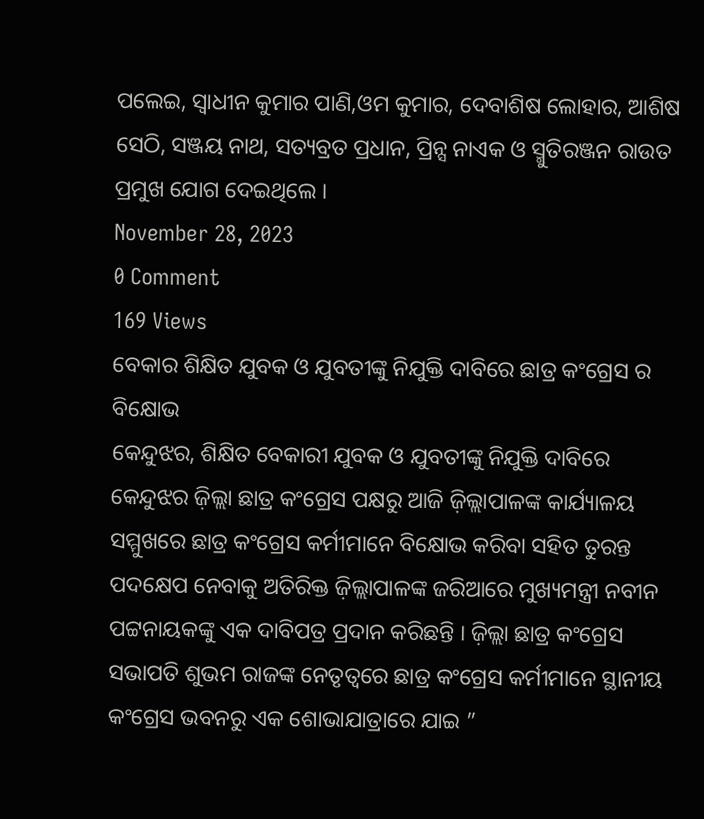ପଲେଇ, ସ୍ୱାଧୀନ କୁମାର ପାଣି,ଓମ କୁମାର, ଦେବାଶିଷ ଲୋହାର, ଆଶିଷ ସେଠି, ସଞ୍ଜୟ ନାଥ, ସତ୍ୟବ୍ରତ ପ୍ରଧାନ, ପ୍ରିନ୍ସ ନାଏକ ଓ ସ୍ମୁତିରଞ୍ଜନ ରାଉତ ପ୍ରମୁଖ ଯୋଗ ଦେଇଥିଲେ ।
November 28, 2023
0 Comment
169 Views
ବେକାର ଶିକ୍ଷିତ ଯୁବକ ଓ ଯୁବତୀଙ୍କୁ ନିଯୁକ୍ତି ଦାବିରେ ଛାତ୍ର କଂଗ୍ରେସ ର ବିକ୍ଷୋଭ
କେନ୍ଦୁଝର, ଶିକ୍ଷିତ ବେକାରୀ ଯୁବକ ଓ ଯୁବତୀଙ୍କୁ ନିଯୁକ୍ତି ଦାବିରେ କେନ୍ଦୁଝର ଜ଼ିଲ୍ଲା ଛାତ୍ର କଂଗ୍ରେସ ପକ୍ଷରୁ ଆଜି ଜ଼ିଲ୍ଲାପାଳଙ୍କ କାର୍ଯ୍ୟାଳୟ ସମ୍ମୁଖରେ ଛାତ୍ର କଂଗ୍ରେସ କର୍ମୀମାନେ ବିକ୍ଷୋଭ କରିବା ସହିତ ତୁରନ୍ତ ପଦକ୍ଷେପ ନେବାକୁ ଅତିରିକ୍ତ ଜ଼ିଲ୍ଲାପାଳଙ୍କ ଜରିଆରେ ମୁଖ୍ୟମନ୍ତ୍ରୀ ନବୀନ ପଟ୍ଟନାୟକଙ୍କୁ ଏକ ଦାବିପତ୍ର ପ୍ରଦାନ କରିଛନ୍ତି । ଜ଼ିଲ୍ଲା ଛାତ୍ର କଂଗ୍ରେସ ସଭାପତି ଶୁଭମ ରାଜଙ୍କ ନେତୃତ୍ୱରେ ଛାତ୍ର କଂଗ୍ରେସ କର୍ମୀମାନେ ସ୍ଥାନୀୟ କଂଗ୍ରେସ ଭବନରୁ ଏକ ଶୋଭାଯାତ୍ରାରେ ଯାଇ ”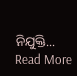ନିଯୁକ୍ତି... Read More